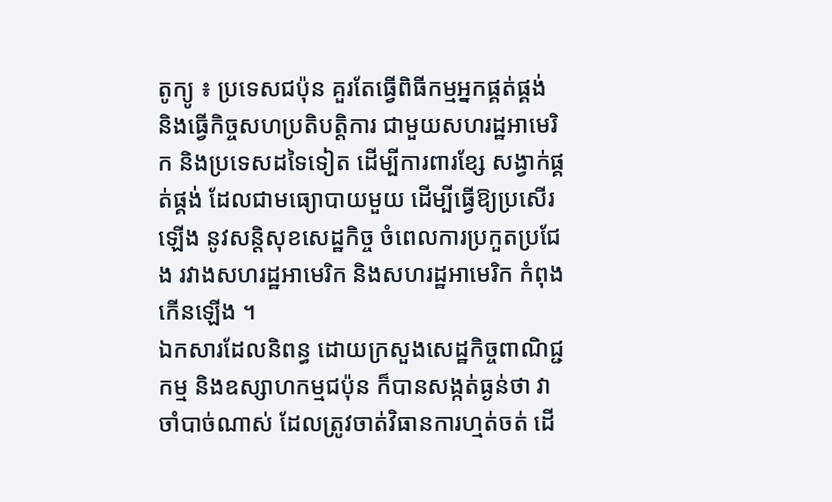តូក្យូ ៖ ប្រទេសជប៉ុន គួរតែធ្វើពិធីកម្មអ្នកផ្គត់ផ្គង់ និងធ្វើកិច្ចសហប្រតិបត្តិការ ជាមួយសហរដ្ឋអាមេរិក និងប្រទេសដទៃទៀត ដើម្បីការពារខ្សែ សង្វាក់ផ្គត់ផ្គង់ ដែលជាមធ្យោបាយមួយ ដើម្បីធ្វើឱ្យប្រសើរឡើង នូវសន្តិសុខសេដ្ឋកិច្ច ចំពេលការប្រកួតប្រជែង រវាងសហរដ្ឋអាមេរិក និងសហរដ្ឋអាមេរិក កំពុងកើនឡើង ។
ឯកសារដែលនិពន្ធ ដោយក្រសួងសេដ្ឋកិច្ចពាណិជ្ជកម្ម និងឧស្សាហកម្មជប៉ុន ក៏បានសង្កត់ធ្ងន់ថា វាចាំបាច់ណាស់ ដែលត្រូវចាត់វិធានការហ្មត់ចត់ ដើ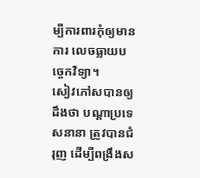ម្បីការពារកុំឲ្យមានការ លេចធ្លាយបច្ចេកវិទ្យា។
សៀវភៅសបានឲ្យដឹងថា បណ្តាប្រទេសនានា ត្រូវបានជំរុញ ដើម្បីពង្រឹងស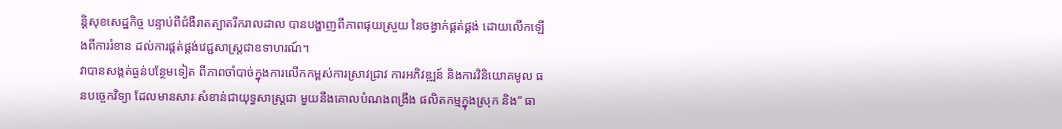ន្តិសុខសេដ្ឋកិច្ច បន្ទាប់ពីជំងឺរាតត្បាតរីករាលដាល បានបង្ហាញពីភាពផុយស្រួយ នៃចង្វាក់ផ្គត់ផ្គង់ ដោយលើកឡើងពីការរំខាន ដល់ការផ្គត់ផ្គង់វេជ្ជសាស្ត្រជាឧទាហរណ៍។
វាបានសង្កត់ធ្ងន់បន្ថែមទៀត ពីភាពចាំបាច់ក្នុងការលើកកម្ពស់ការស្រាវជ្រាវ ការអភិវឌ្ឍន៍ និងការវិនិយោគមូល ធនបច្ចេកវិទ្យា ដែលមានសារៈសំខាន់ជាយុទ្ធសាស្ត្រជា មួយនឹងគោលបំណងពង្រឹង ផលិតកម្មក្នុងស្រុក និង“ ធា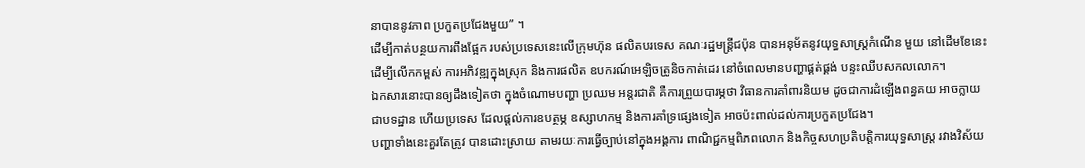នាបាននូវភាព ប្រកួតប្រជែងមួយ” ។
ដើម្បីកាត់បន្ថយការពឹងផ្អែក របស់ប្រទេសនេះលើក្រុមហ៊ុន ផលិតបរទេស គណៈរដ្ឋមន្រ្តីជប៉ុន បានអនុម័តនូវយុទ្ធសាស្ត្រកំណើន មួយ នៅដើមខែនេះដើម្បីលើកកម្ពស់ ការអភិវឌ្ឍក្នុងស្រុក និងការផលិត ឧបករណ៍អេឡិចត្រូនិចកាត់ដេរ នៅចំពេលមានបញ្ហាផ្គត់ផ្គង់ បន្ទះឈីបសកលលោក។
ឯកសារនោះបានឲ្យដឹងទៀតថា ក្នុងចំណោមបញ្ហា ប្រឈម អន្តរជាតិ គឺការព្រួយបារម្ភថា វិធានការគាំពារនិយម ដូចជាការដំឡើងពន្ធគយ អាចក្លាយជាបទដ្ឋាន ហើយប្រទេស ដែលផ្តល់ការឧបត្ថម្ភ ឧស្សាហកម្ម និងការគាំទ្រផ្សេងទៀត អាចប៉ះពាល់ដល់ការប្រកួតប្រជែង។
បញ្ហាទាំងនេះគួរតែត្រូវ បានដោះស្រាយ តាមរយៈការធ្វើច្បាប់នៅក្នុងអង្គការ ពាណិជ្ជកម្មពិភពលោក និងកិច្ចសហប្រតិបត្តិការយុទ្ធសាស្ត្រ រវាងវិស័យ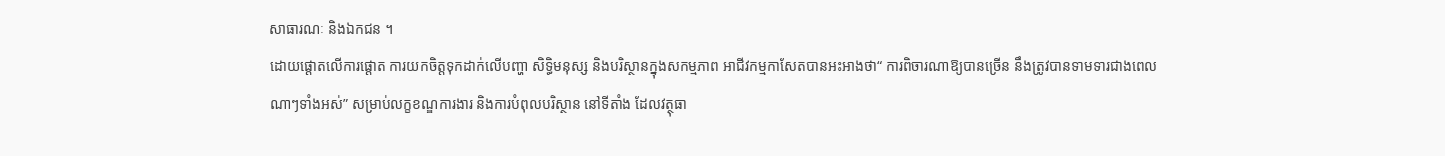សាធារណៈ និងឯកជន ។
ដោយផ្តោតលើការផ្តោត ការយកចិត្តទុកដាក់លើបញ្ហា សិទ្ធិមនុស្ស និងបរិស្ថានក្នុងសកម្មភាព អាជីវកម្មកាសែតបានអះអាងថា“ ការពិចារណាឱ្យបានច្រើន នឹងត្រូវបានទាមទារជាងពេលណាៗទាំងអស់” សម្រាប់លក្ខខណ្ឌការងារ និងការបំពុលបរិស្ថាន នៅទីតាំង ដែលវត្ថុធា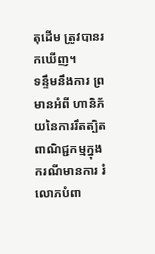តុដើម ត្រូវបានរកឃើញ។
ទន្ទឹមនឹងការ ព្រមានអំពី ហានិភ័យនៃការរឹតត្បិត ពាណិជ្ជកម្មក្នុងករណីមានការ រំលោភបំពា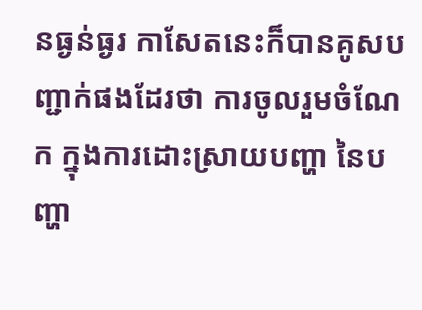នធ្ងន់ធ្ងរ កាសែតនេះក៏បានគូសបញ្ជាក់ផងដែរថា ការចូលរួមចំណែក ក្នុងការដោះស្រាយបញ្ហា នៃបញ្ហា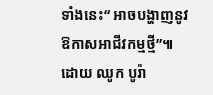ទាំងនេះ“ អាចបង្ហាញនូវឱកាសអាជីវកម្មថ្មី”៕
ដោយ ឈូក បូរ៉ា